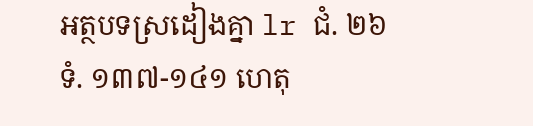អត្ថបទស្រដៀងគ្នា lr ជំ. ២៦ ទំ. ១៣៧-១៤១ ហេតុ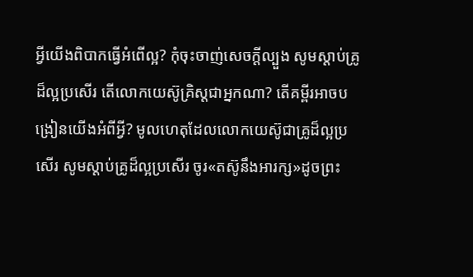អ្វីយើងពិបាកធ្វើអំពើល្អ? កុំចុះចាញ់សេចក្ដីល្បួង សូមស្ដាប់គ្រូដ៏ល្អប្រសើរ តើលោកយេស៊ូគ្រិស្តជាអ្នកណា? តើគម្ពីរអាចបង្រៀនយើងអំពីអ្វី? មូលហេតុដែលលោកយេស៊ូជាគ្រូដ៏ល្អប្រសើរ សូមស្ដាប់គ្រូដ៏ល្អប្រសើរ ចូរ«តស៊ូនឹងអារក្ស»ដូចព្រះ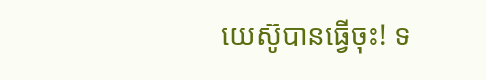យេស៊ូបានធ្វើចុះ! ទ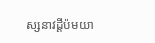ស្សនាវដ្ដីប៉មយា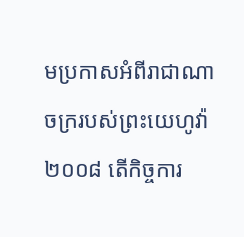មប្រកាសអំពីរាជាណាចក្ររបស់ព្រះយេហូវ៉ា ២០០៨ តើកិច្ចការ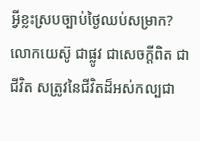អ្វីខ្លះស្របច្បាប់ថ្ងៃឈប់សម្រាក? លោកយេស៊ូ ជាផ្លូវ ជាសេចក្ដីពិត ជាជីវិត សត្រូវនៃជីវិតដ៏អស់កល្បជា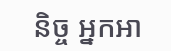និច្ច អ្នកអា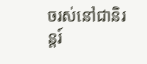ចរស់នៅជានិរន្តរ៍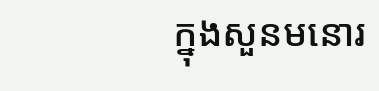ក្នុងសួនមនោរ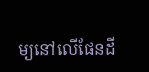ម្យនៅលើផែនដី